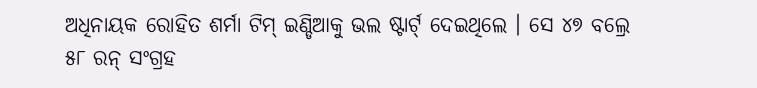ଅଧିନାୟକ ରୋହିତ ଶର୍ମା ଟିମ୍ ଇଣ୍ଡିଆକୁ ଭଲ ଷ୍ଟାର୍ଟ୍ ଦେଇଥିଲେ । ସେ ୪୭ ବଲ୍ରେ ୫୮ ରନ୍ ସଂଗ୍ରହ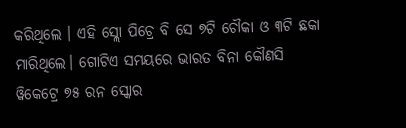କରିଥିଲେ । ଏହି ସ୍ଲୋ ପିଚ୍ରେ ବି ସେ ୭ଟି ଚୌକା ଓ ୩ଟି ଛକା ମାରିଥିଲେ। ଗୋଟିଏ ସମୟରେ ଭାରତ ବିନା କୌଣସି ୱିକେଟ୍ରେ ୭୫ ରନ ସ୍କୋର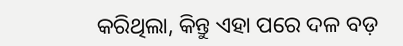କରିଥିଲା, କିନ୍ତୁ ଏହା ପରେ ଦଳ ବଡ଼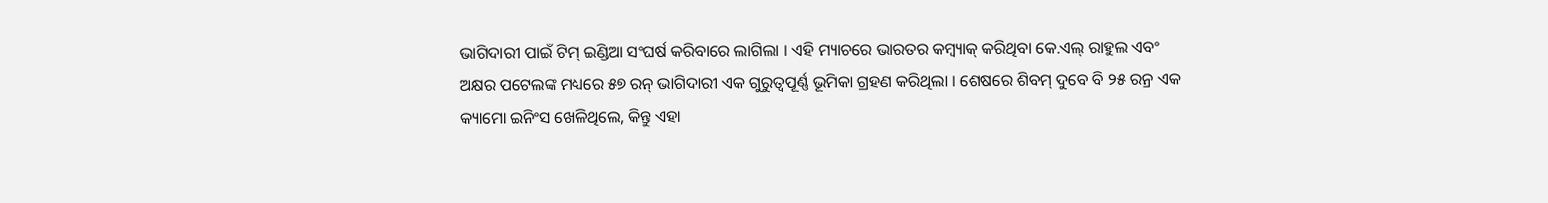ଭାଗିଦାରୀ ପାଇଁ ଟିମ୍ ଇଣ୍ଡିଆ ସଂଘର୍ଷ କରିବାରେ ଲାଗିଲା । ଏହି ମ୍ୟାଚରେ ଭାରତର କମ୍ବ୍ୟାକ୍ କରିଥିବା କେ.ଏଲ୍ ରାହୁଲ ଏବଂ ଅକ୍ଷର ପଟେଲଙ୍କ ମଧ୍ୟରେ ୫୭ ରନ୍ ଭାଗିଦାରୀ ଏକ ଗୁରୁତ୍ୱପୂର୍ଣ୍ଣ ଭୂମିକା ଗ୍ରହଣ କରିଥିଲା । ଶେଷରେ ଶିବମ୍ ଦୁବେ ବି ୨୫ ରନ୍ର ଏକ କ୍ୟାମୋ ଇନିଂସ ଖେଳିଥିଲେ, କିନ୍ତୁ ଏହା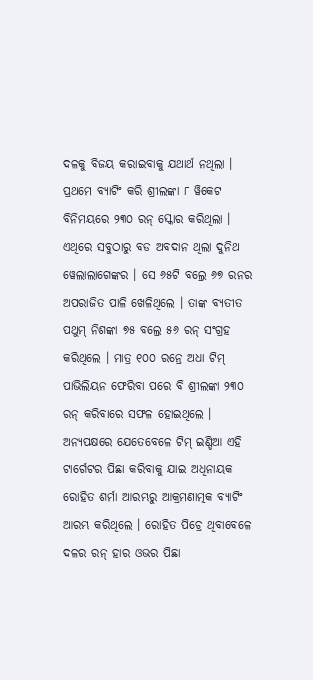ଦଳକୁ ବିଜୟ କରାଇବାକୁ ଯଥାର୍ଥ ନଥିଲା ।
ପ୍ରଥମେ ବ୍ୟାଟିଂ କରି ଶ୍ରୀଲଙ୍କା ୮ ୱିକେଟ ବିନିମୟରେ ୨୩୦ ରନ୍ ସ୍କୋର କରିଥିଲା । ଏଥିରେ ସବୁଠାରୁ ବଡ ଅବଦାନ ଥିଲା ଦୁନିଥ ୱେଲାଲାଗେଙ୍କର । ସେ ୬୫ଟି ବଲ୍ରେ ୬୭ ରନର ଅପରାଜିତ ପାଳି ଖେଳିଥିଲେ । ତାଙ୍କ ବ୍ୟତୀତ ପଥୁମ୍ ନିଶଙ୍କା ୭୫ ବଲ୍ରେ ୫୬ ରନ୍ ସଂଗ୍ରହ କରିଥିଲେ । ମାତ୍ର ୧୦୦ ରନ୍ରେ ଅଧା ଟିମ୍ ପାଭିଲିୟନ ଫେରିବା ପରେ ବି ଶ୍ରୀଲଙ୍କା ୨୩୦ ରନ୍ କରିବାରେ ସଫଳ ହୋଇଥିଲେ ।
ଅନ୍ୟପକ୍ଷରେ ଯେତେବେଳେ ଟିମ୍ ଇଣ୍ଡିଆ ଏହି ଟାର୍ଗେଟର ପିଛା କରିବାକୁ ଯାଇ ଅଧିନାୟକ ରୋହିତ ଶର୍ମା ଆରମ୍ଭରୁ ଆକ୍ରମଣାତ୍ମକ ବ୍ୟାଟିଂ ଆରମ୍ଭ କରିଥିଲେ । ରୋହିତ ପିଚ୍ରେ ଥିବାବେଳେ ଦଳର ରନ୍ ହାର ଓଭର ପିଛା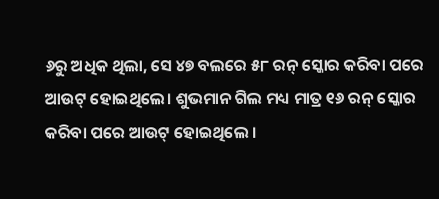୬ରୁ ଅଧିକ ଥିଲା, ସେ ୪୭ ବଲରେ ୫୮ ରନ୍ ସ୍କୋର କରିବା ପରେ ଆଉଟ୍ ହୋଇଥିଲେ। ଶୁଭମାନ ଗିଲ ମଧ୍ୟ ମାତ୍ର ୧୬ ରନ୍ ସ୍କୋର କରିବା ପରେ ଆଉଟ୍ ହୋଇଥିଲେ ।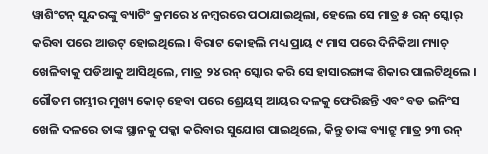ୱାଶିଂଟନ୍ ସୁନ୍ଦରଙ୍କୁ ବ୍ୟାଟିଂ କ୍ରମରେ ୪ ନମ୍ବରରେ ପଠାଯାଇଥିଲା, ହେଲେ ସେ ମାତ୍ର ୫ ରନ୍ ସ୍କୋର୍ କରିବା ପରେ ଆଉଟ୍ ହୋଇଥିଲେ । ବିରାଟ କୋହଲି ମଧ୍ୟ ପ୍ରାୟ ୯ ମାସ ପରେ ଦିନିକିଆ ମ୍ୟାଚ୍ ଖେଳିବାକୁ ପଡିଆକୁ ଆସିଥିଲେ, ମାତ୍ର ୨୪ ରନ୍ ସ୍କୋର କରି ସେ ହାସାରଙ୍ଗାଙ୍କ ଶିକାର ପାଲଟିଥିଲେ । ଗୌତମ ଗମ୍ଭୀର ମୁଖ୍ୟ କୋଚ୍ ହେବା ପରେ ଶ୍ରେୟସ୍ ଆୟର ଦଳକୁ ଫେରିଛନ୍ତି ଏବଂ ବଡ ଇନିଂସ ଖେଳି ଦଳରେ ତାଙ୍କ ସ୍ଥାନକୁ ପକ୍କା କରିବାର ସୁଯୋଗ ପାଇଥିଲେ, କିନ୍ତୁ ତାଙ୍କ ବ୍ୟାଟ୍ରୁ ମାତ୍ର ୨୩ ରନ୍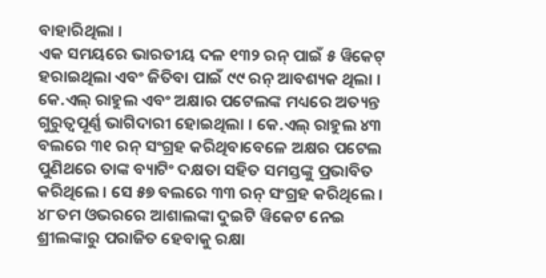ବାହାରିଥିଲା ।
ଏକ ସମୟରେ ଭାରତୀୟ ଦଳ ୧୩୨ ରନ୍ ପାଇଁ ୫ ୱିକେଟ୍ ହରାଇଥିଲା ଏବଂ ଜିତିବା ପାଇଁ ୯୯ ରନ୍ ଆବଶ୍ୟକ ଥିଲା । କେ.ଏଲ୍ ରାହୁଲ ଏବଂ ଅକ୍ଷାର ପଟେଲଙ୍କ ମଧ୍ୟରେ ଅତ୍ୟନ୍ତ ଗୁରୁତ୍ୱପୂର୍ଣ୍ଣ ଭାଗିଦାରୀ ହୋଇଥିଲା । କେ.ଏଲ୍ ରାହୁଲ ୪୩ ବଲରେ ୩୧ ରନ୍ ସଂଗ୍ରହ କରିଥିବାବେଳେ ଅକ୍ଷର ପଟେଲ ପୁଣିଥରେ ତାଙ୍କ ବ୍ୟାଟିଂ ଦକ୍ଷତା ସହିତ ସମସ୍ତଙ୍କୁ ପ୍ରଭାବିତ କରିଥିଲେ । ସେ ୫୭ ବଲରେ ୩୩ ରନ୍ ସଂଗ୍ରହ କରିଥିଲେ । ୪୮ତମ ଓଭରରେ ଆଶାଲଙ୍କା ଦୁଇଟି ୱିକେଟ ନେଇ ଶ୍ରୀଲଙ୍କାରୁ ପରାଜିତ ହେବାକୁ ରକ୍ଷା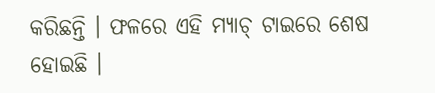କରିଛନ୍ତି । ଫଳରେ ଏହି ମ୍ୟାଚ୍ ଟାଇରେ ଶେଷ ହୋଇଛି ।